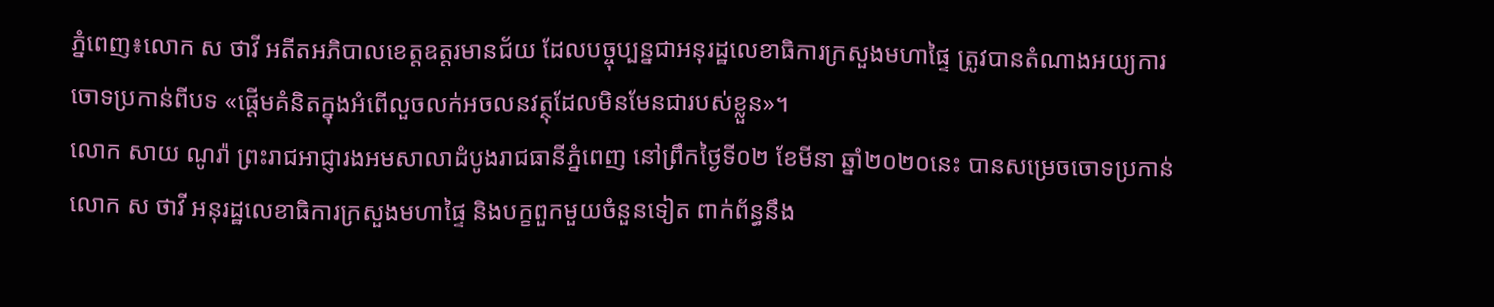ភ្នំពេញ៖លោក ស ថាវី អតីតអភិបាលខេត្តឧត្តរមានជ័យ ដែលបច្ចុប្បន្នជាអនុរដ្ឋលេខាធិការក្រសួងមហាផ្ទៃ ត្រូវបានតំណាងអយ្យការចោទប្រកាន់ពីបទ «ផ្តើមគំនិតក្នុងអំពើលួចលក់អចលនវត្ថុដែលមិនមែនជារបស់ខ្លួន»។
លោក សាយ ណូរ៉ា ព្រះរាជអាជ្ញារងអមសាលាដំបូងរាជធានីភ្នំពេញ នៅព្រឹកថ្ងៃទី០២ ខែមីនា ឆ្នាំ២០២០នេះ បានសម្រេចចោទប្រកាន់ លោក ស ថាវី អនុរដ្ឋលេខាធិការក្រសួងមហាផ្ទៃ និងបក្ខពួកមួយចំនួនទៀត ពាក់ព័ន្ធនឹង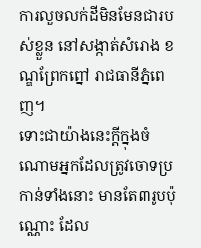ការលួចលក់ដីមិនមែនជារបស់ខ្លួន នៅសង្កាត់សំរោង ខណ្ឌព្រែកព្នៅ រាជធានីភ្នំពេញ។
ទោះជាយ៉ាងនេះក្តីក្នុងចំណោមអ្នកដែលត្រូវចោទប្រកាន់ទាំងនោះ មានតែ៣រូបប៉ុណ្ណោះ ដែល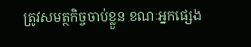ត្រូវសមត្ថកិច្ចចាប់ខ្លួន ខណៈអ្នកផ្សេង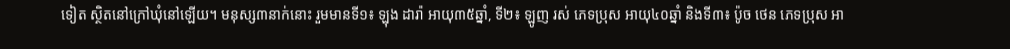ទៀត ស្ថិតនៅក្រៅឃុំនៅឡើយ។ មនុស្ស៣នាក់នោះ រួមមានទី១៖ ឡុង ដារ៉ា អាយុ៣៥ឆ្នាំ, ទី២៖ ឡូញ រស់ ភេទប្រុស អាយុ៤០ឆ្នាំ និងទី៣៖ ប៉ូច ថេន ភេទប្រុស អា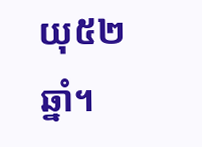យុ៥២ឆ្នាំ។